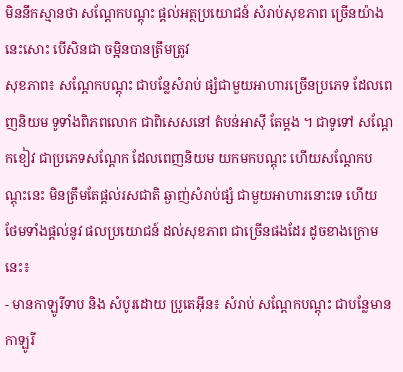មិននឹកស្មានថា សណ្តែកបណ្តុះ ផ្តល់អត្ថប្រយោជន៍ សំរាប់សុខភាព ច្រើនយ៉ាងនេះសោះ បើសិនជា ចម្អិនបានត្រឹមត្រូវ
សុខភាព៖ សណ្តែកបណ្តុះ ជាបន្លែសំរាប់ ផ្សំជាមួយអាហារច្រើនប្រភេទ ដែលពេញនិយម ទូទាំងពិភពលោក ជាពិសេសនៅ តំបន់អាស៊ី តែម្តង ។ ជាទូទៅ សណ្តែកខៀវ ជាប្រភេទសណ្តែក ដែលពេញនិយម យកមកបណ្តុះ ហើយសណ្តែកបណ្តុះនេះ មិនត្រឹមតែផ្តល់រសជាតិ ឆ្ងាញ់សំរាប់ផ្សំ ជាមួយអាហារនោះទេ ហើយ ថែមទាំងផ្តល់នូវ ផលប្រយោជន៍ ដល់សុខភាព ជាច្រើនផងដែរ ដូចខាងក្រោមនេះ៖
- មានកាឡូរីទាប និង សំបូរដោយ ប្រូតេអ៊ីន៖ សំរាប់ សណ្តែកបណ្តុះ ជាបន្លែមាន កាឡូរី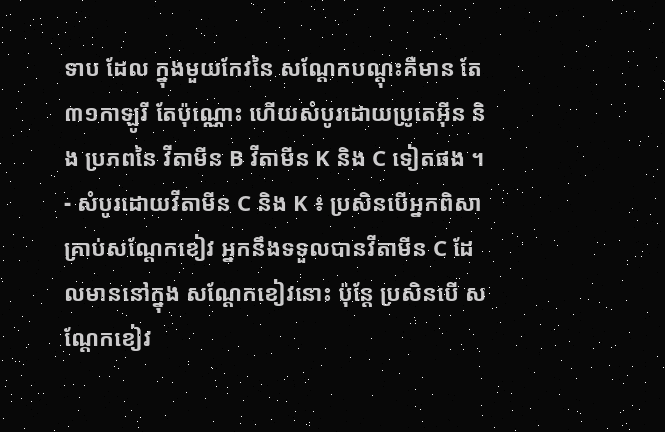ទាប ដែល ក្នុងមួយកែវនៃ សណ្តែកបណ្តុះគឺមាន តែ ៣១កាឡូរី តែប៉ុណ្ណោះ ហើយសំបូរដោយប្រូតេអ៊ីន និង ប្រភពនៃ វីតាមីន B វីតាមីន K និង C ទៀតផង ។
- សំបូរដោយវីតាមីន C និង K ៖ ប្រសិនបើអ្នកពិសា គ្រាប់សណ្តែកខៀវ អ្នកនឹងទទួលបានវីតាមីន C ដែលមាននៅក្នុង សណ្តែកខៀវនោះ ប៉ុន្តែ ប្រសិនបើ សណ្តែកខៀវ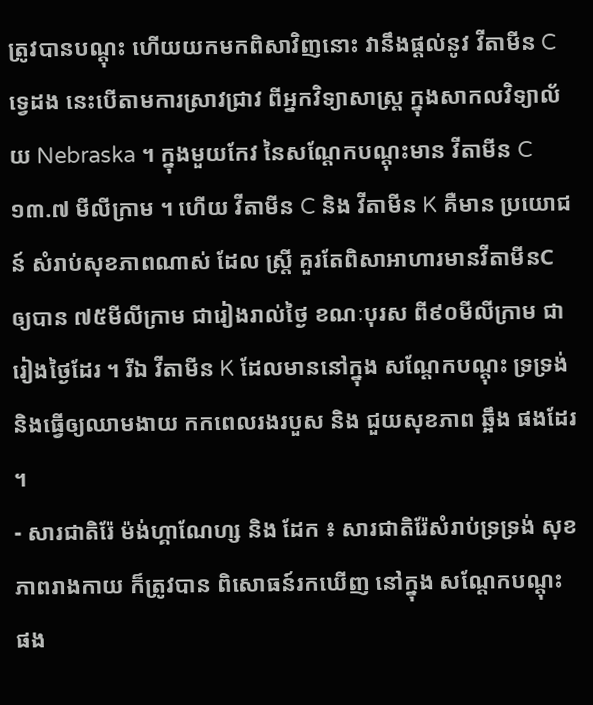ត្រូវបានបណ្តុះ ហើយយកមកពិសាវិញនោះ វានឹងផ្តល់នូវ វីតាមីន C ទ្វេដង នេះបើតាមការស្រាវជ្រាវ ពីអ្នកវិទ្យាសាស្ត្រ ក្នុងសាកលវិទ្យាល័យ Nebraska ។ ក្នុងមួយកែវ នៃសណ្តែកបណ្តុះមាន វីតាមីន C ១៣.៧ មីលីក្រាម ។ ហើយ វីតាមីន C និង វីតាមីន K គឺមាន ប្រយោជន៍ សំរាប់សុខភាពណាស់ ដែល ស្ត្រី គួរតែពិសាអាហារមានវីតាមីនC ឲ្យបាន ៧៥មីលីក្រាម ជារៀងរាល់ថ្ងៃ ខណៈបុរស ពី៩០មីលីក្រាម ជារៀងថ្ងៃដែរ ។ រីឯ វីតាមីន K ដែលមាននៅក្នុង សណ្តែកបណ្តុះ ទ្រទ្រង់និងធ្វើឲ្យឈាមងាយ កកពេលរងរបួស និង ជួយសុខភាព ឆ្អឹង ផងដែរ ។
- សារជាតិរ៉ែ ម៉ង់ហ្គាណែហ្ស និង ដែក ៖ សារជាតិរ៉ែសំរាប់ទ្រទ្រង់ សុខភាពរាងកាយ ក៏ត្រូវបាន ពិសោធន៍រកឃើញ នៅក្នុង សណ្តែកបណ្តុះ ផង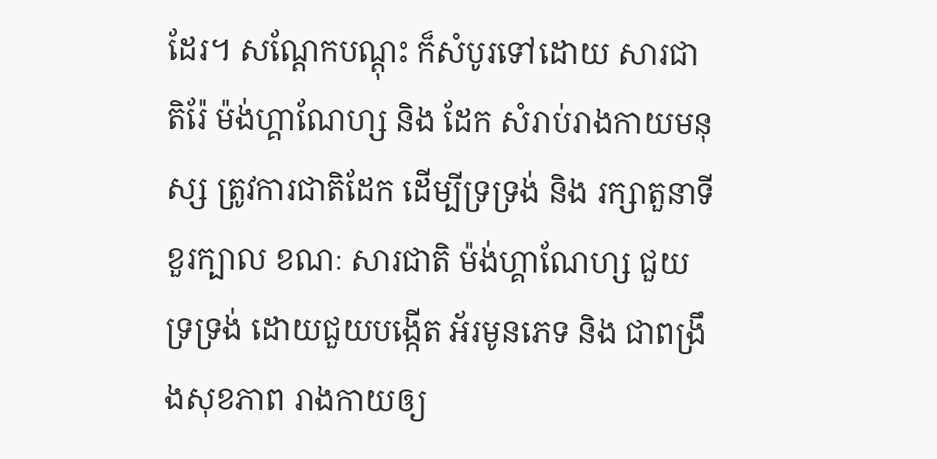ដែរ។ សណ្តែកបណ្តុះ ក៏សំបូរទៅដោយ សារជាតិរ៉ែ ម៉ង់ហ្គាណែហ្ស និង ដែក សំរាប់រាងកាយមនុស្ស ត្រូវការជាតិដែក ដើម្បីទ្រទ្រង់ និង រក្សាតួនាទីខួរក្បាល ខណៈ សារជាតិ ម៉ង់ហ្គាណែហ្ស ជួយទ្រទ្រង់ ដោយជួយបង្កើត អ័រមូនភេទ និង ជាពង្រឹងសុខភាព រាងកាយឲ្យ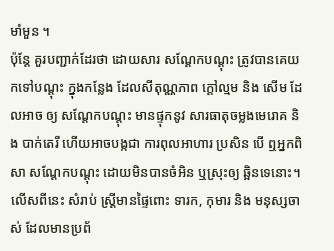មាំមួន ។
ប៉ុន្តែ គួរបញ្ជាក់ដែរថា ដោយសារ សណ្តែកបណ្តុះ ត្រូវបានគេយកទៅបណ្តុះ ក្នុងកន្លែង ដែលសីតុណ្ណភាព ក្តៅល្មម និង សើម ដែលអាច ឲ្យ សណ្តែកបណ្តុះ មានផ្ទុកនូវ សារធាតុចម្លងមេរោគ និង បាក់តេរី ហើយអាចបង្កជា ការពុលអាហារ ប្រសិន បើ ឮអ្នកពិសា សណ្តែកបណ្តុះ ដោយមិនបានចំអិន ឬស្រុះឲ្យ ឆ្អិនទេនោះ។ លើសពីនេះ សំរាប់ ស្ត្រីមានផ្ទៃពោះ ទារក, កុមារ និង មនុស្សចាស់ ដែលមានប្រព័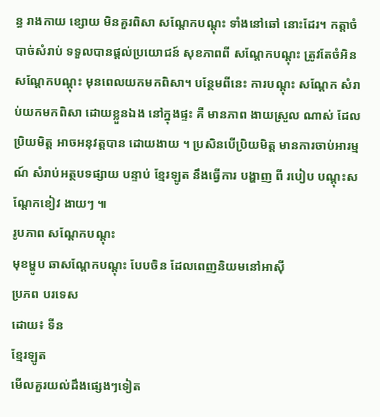ន្ធ រាងកាយ ខ្សោយ មិនគួរពិសា សណ្តែកបណ្តុះ ទាំងនៅឆៅ នោះដែរ។ កត្តាចំបាច់សំរាប់ ទទួលបានផ្តល់ប្រយោជន៍ សុខភាពពី សណ្តែកបណ្តុះ ត្រូវតែចំអិន សណ្តែកបណ្តុះ មុនពេលយកមកពិសា។ បន្ថែមពីនេះ ការបណ្តុះ សណ្តែក សំរាប់យកមកពិសា ដោយខ្លួនឯង នៅក្នុងផ្ទះ គឺ មានភាព ងាយស្រួល ណាស់ ដែលប្រិយមិត្ត អាចអនុវត្តបាន ដោយងាយ ។ ប្រសិនបើប្រិយមិត្ត មានការចាប់អារម្មណ៍ សំរាប់អត្ថបទផ្សាយ បន្ទាប់ ខ្មែរឡូត នឹងធ្វើការ បង្ហាញ ពី របៀប បណ្តុះសណ្តែកខៀវ ងាយៗ ៕
រូបភាព សណ្តែកបណ្តុះ
មុខម្ហូប ឆាសណ្តែកបណ្តុះ បែបចិន ដែលពេញនិយមនៅអាស៊ី
ប្រភព បរទេស
ដោយ៖ ទីន
ខ្មែរឡូត
មើលគួរយល់ដឹងផ្សេងៗទៀត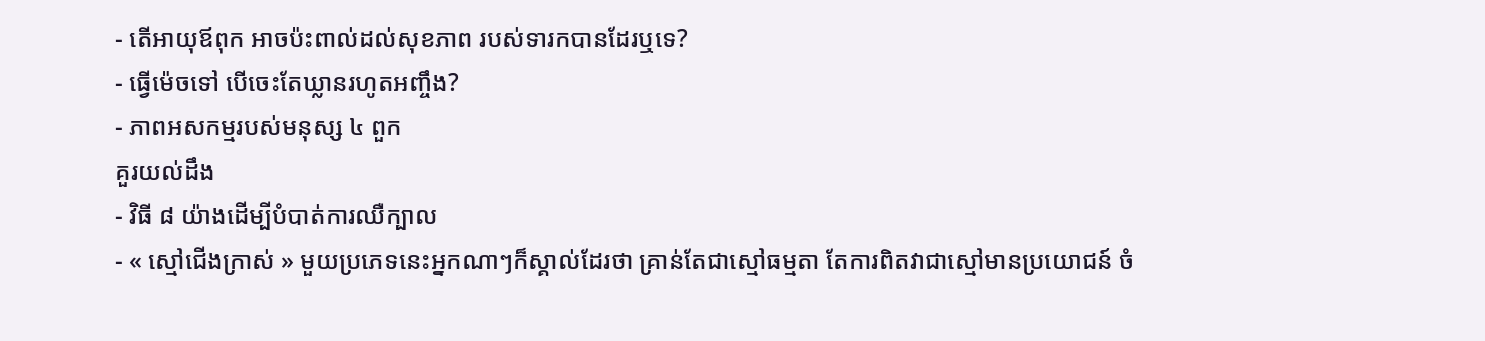- តើអាយុឪពុក អាចប៉ះពាល់ដល់សុខភាព របស់ទារកបានដែរឬទេ?
- ធ្វើម៉េចទៅ បើចេះតែឃ្លានរហូតអញ្ចឹង?
- ភាពអសកម្មរបស់មនុស្ស ៤ ពួក
គួរយល់ដឹង
- វិធី ៨ យ៉ាងដើម្បីបំបាត់ការឈឺក្បាល
- « ស្មៅជើងក្រាស់ » មួយប្រភេទនេះអ្នកណាៗក៏ស្គាល់ដែរថា គ្រាន់តែជាស្មៅធម្មតា តែការពិតវាជាស្មៅមានប្រយោជន៍ ចំ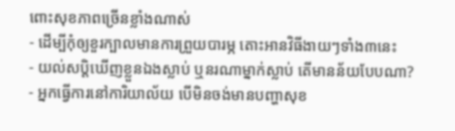ពោះសុខភាពច្រើនខ្លាំងណាស់
- ដើម្បីកុំឲ្យខួរក្បាលមានការព្រួយបារម្ភ តោះអានវិធីងាយៗទាំង៣នេះ
- យល់សប្តិឃើញខ្លួនឯងស្លាប់ ឬនរណាម្នាក់ស្លាប់ តើមានន័យបែបណា?
- អ្នកធ្វើការនៅការិយាល័យ បើមិនចង់មានបញ្ហាសុខ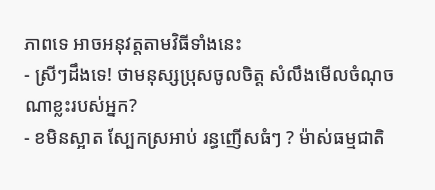ភាពទេ អាចអនុវត្តតាមវិធីទាំងនេះ
- ស្រីៗដឹងទេ! ថាមនុស្សប្រុសចូលចិត្ត សំលឹងមើលចំណុចណាខ្លះរបស់អ្នក?
- ខមិនស្អាត ស្បែកស្រអាប់ រន្ធញើសធំៗ ? ម៉ាស់ធម្មជាតិ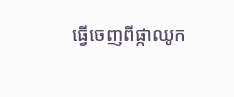ធ្វើចេញពីផ្កាឈូក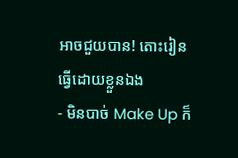អាចជួយបាន! តោះរៀនធ្វើដោយខ្លួនឯង
- មិនបាច់ Make Up ក៏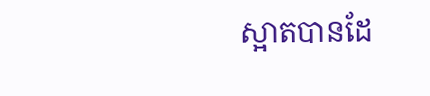ស្អាតបានដែ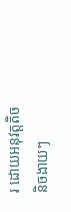រ ដោយអនុវត្តតិចនិចងាយៗ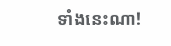ទាំងនេះណា!